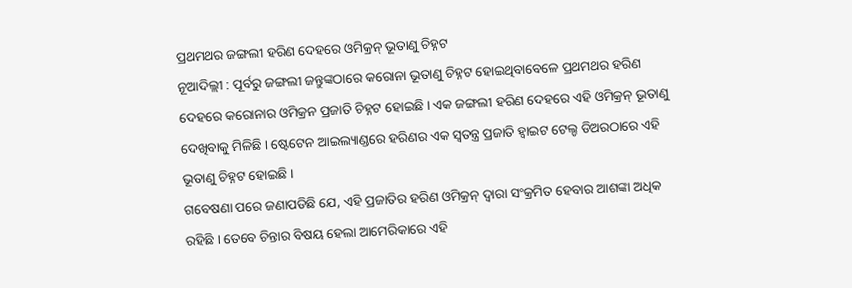ପ୍ରଥମଥର ଜଙ୍ଗଲୀ ହରିଣ ଦେହରେ ଓମିକ୍ରନ୍ ଭୂତାଣୁ ଚିହ୍ନଟ
ନୂଆଦିଲ୍ଲୀ : ପୂର୍ବରୁ ଜଙ୍ଗଲୀ ଜନ୍ତୁଙ୍କଠାରେ କରୋନା ଭୂତାଣୁ ଚିହ୍ନଟ ହୋଇଥିବାବେଳେ ପ୍ରଥମଥର ହରିଣ ଦେହରେ କରୋନାର ଓମିକ୍ରନ ପ୍ରଜାତି ଚିହ୍ନଟ ହୋଇଛି । ଏକ ଜଙ୍ଗଲୀ ହରିଣ ଦେହରେ ଏହି ଓମିକ୍ରନ୍ ଭୂତାଣୁ ଦେଖିବାକୁ ମିଳିଛି । ଷ୍ଟେଟେନ ଆଇଲ୍ୟାଣ୍ଡରେ ହରିଣର ଏକ ସ୍ୱତନ୍ତ୍ର ପ୍ରଜାତି ହ୍ୱାଇଟ ଟେଲ୍ଡ ଡିଅରଠାରେ ଏହି ଭୂତାଣୁ ଚିହ୍ନଟ ହୋଇଛି ।
ଗବେଷଣା ପରେ ଜଣାପଡିଛି ଯେ, ଏହି ପ୍ରଜାତିର ହରିଣ ଓମିକ୍ରନ୍ ଦ୍ୱାରା ସଂକ୍ରମିତ ହେବାର ଆଶଙ୍କା ଅଧିକ ରହିଛି । ତେବେ ଚିନ୍ତାର ବିଷୟ ହେଲା ଆମେରିକାରେ ଏହି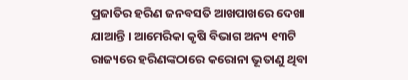ପ୍ରଜାତିର ହରିଣ ଜନବସତି ଆଖପାଖରେ ଦେଖା ଯାଆନ୍ତି । ଆମେରିକା କୃଷି ବିଭାଗ ଅନ୍ୟ ୧୩ଟି ରାଜ୍ୟରେ ହରିଣଙ୍କଠାରେ କରୋନା ଭୂତାଣୁ ଥିବା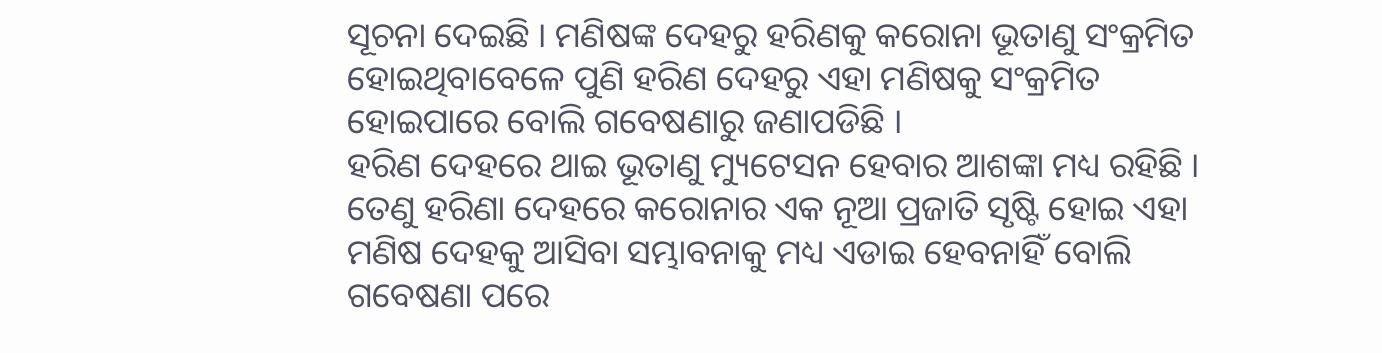ସୂଚନା ଦେଇଛି । ମଣିଷଙ୍କ ଦେହରୁ ହରିଣକୁ କରୋନା ଭୂତାଣୁ ସଂକ୍ରମିତ ହୋଇଥିବାବେଳେ ପୁଣି ହରିଣ ଦେହରୁ ଏହା ମଣିଷକୁ ସଂକ୍ରମିତ ହୋଇପାରେ ବୋଲି ଗବେଷଣାରୁ ଜଣାପଡିଛି ।
ହରିଣ ଦେହରେ ଥାଇ ଭୂତାଣୁ ମ୍ୟୁଟେସନ ହେବାର ଆଶଙ୍କା ମଧ୍ୟ ରହିଛି । ତେଣୁ ହରିଣା ଦେହରେ କରୋନାର ଏକ ନୂଆ ପ୍ରଜାତି ସୃଷ୍ଟି ହୋଇ ଏହା ମଣିଷ ଦେହକୁ ଆସିବା ସମ୍ଭାବନାକୁ ମଧ୍ୟ ଏଡାଇ ହେବନାହିଁ ବୋଲି ଗବେଷଣା ପରେ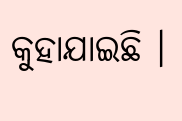କୁହାଯାଇଛି ।